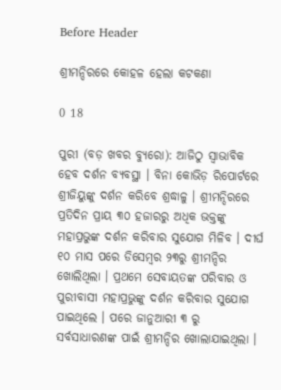Before Header

ଶ୍ରୀମନ୍ଦିରରେ କୋହଳ ହେଲା କଟକଣା

0 18

ପୁରୀ (ବଡ଼ ଖବର ବ୍ୟୁରୋ): ଆଜିଠୁ ସ୍ୱାଭାବିକ ହେବ ଦର୍ଶନ ବ୍ୟବସ୍ଥା । ବିନା କୋଭିଡ଼ ରିପୋର୍ଟରେ ଶ୍ରୀଜିୟୁଙ୍କୁ ଦର୍ଶନ କରିବେ ଶ୍ରଦ୍ଧାଳୁ । ଶ୍ରୀମନ୍ଦିରରେ ପ୍ରତିଦିନ ପ୍ରାୟ ୩୦ ହଜାରରୁ ଅଧିକ ଭକ୍ତଙ୍କୁ ମହାପ୍ରଭୁଙ୍କ ଦର୍ଶନ କରିବାର ସୁଯୋଗ ମିଳିବ । ଦୀର୍ଘ ୧୦ ମାସ ପରେ ଡିସେମ୍ବର ୨୩ରୁ ଶ୍ରୀମନ୍ଦିର ଖୋଲିଥିଲା । ପ୍ରଥମେ ସେବାୟତଙ୍କ ପରିବାର ଓ ପୁରୀବାସୀ ମହାପ୍ରଭୁଙ୍କୁ ଦର୍ଶନ କରିବାର ସୁଯୋଗ ପାଇଥିଲେ । ପରେ ଜାନୁଆରୀ ୩ ରୁ ସର୍ବସାଧାରଣଙ୍କ ପାଇଁ ଶ୍ରୀମନ୍ଦିର ଖୋଲାଯାଇଥିଲା ।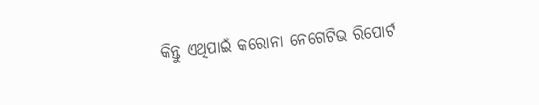କିନ୍ତୁ ଏଥିପାଇଁ କରୋନା ନେଗେଟିଭ ରିପୋର୍ଟ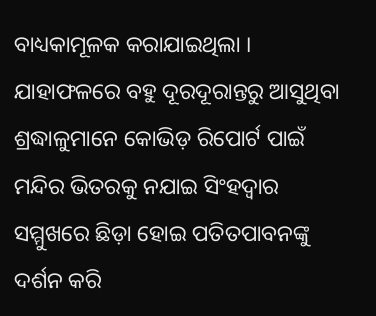ବାଧ୍ୟକାମୂଳକ କରାଯାଇଥିଲା । ଯାହାଫଳରେ ବହୁ ଦୂରଦୂରାନ୍ତରୁ ଆସୁଥିବା ଶ୍ରଦ୍ଧାଳୁମାନେ କୋଭିଡ଼ ରିପୋର୍ଟ ପାଇଁ ମନ୍ଦିର ଭିତରକୁ ନଯାଇ ସିଂହଦ୍ୱାର ସମ୍ମୁଖରେ ଛିଡ଼ା ହୋଇ ପତିତପାବନଙ୍କୁ ଦର୍ଶନ କରି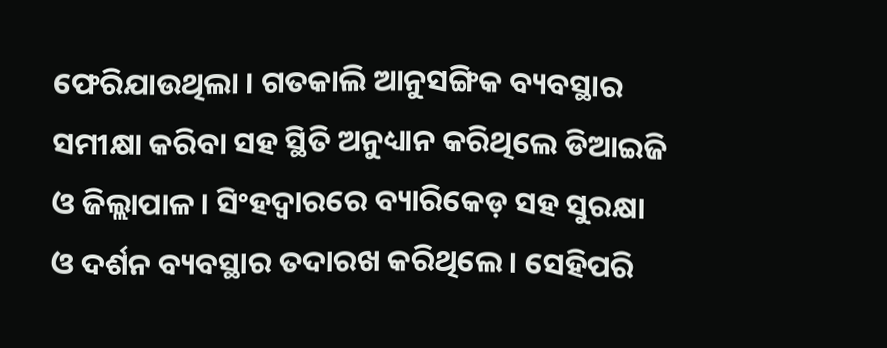ଫେରିଯାଉଥିଲା । ଗତକାଲି ଆନୁସଙ୍ଗିକ ବ୍ୟବସ୍ଥାର ସମୀକ୍ଷା କରିବା ସହ ସ୍ଥିତି ଅନୁଧ୍ୟାନ କରିଥିଲେ ଡିଆଇଜି ଓ ଜିଲ୍ଲାପାଳ । ସିଂହଦ୍ୱାରରେ ବ୍ୟାରିକେଡ଼ ସହ ସୁରକ୍ଷା ଓ ଦର୍ଶନ ବ୍ୟବସ୍ଥାର ତଦାରଖ କରିଥିଲେ । ସେହିପରି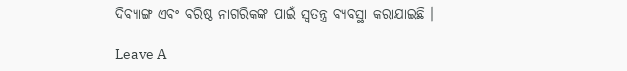ଦିବ୍ୟାଙ୍ଗ ଏବଂ ବରିଷ୍ଠ ନାଗରିକଙ୍କ ପାଇଁ ସ୍ୱତନ୍ତ୍ର ବ୍ୟବସ୍ଥା କରାଯାଇଛି ।

Leave A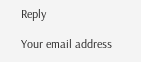Reply

Your email address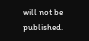will not be published.